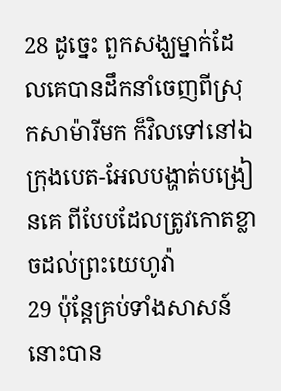28 ដូច្នេះ ពួកសង្ឃម្នាក់ដែលគេបានដឹកនាំចេញពីស្រុកសាម៉ារីមក ក៏វិលទៅនៅឯក្រុងបេត-អែលបង្ហាត់បង្រៀនគេ ពីបែបដែលត្រូវកោតខ្លាចដល់ព្រះយេហូវ៉ា
29 ប៉ុន្តែគ្រប់ទាំងសាសន៍នោះបាន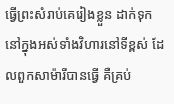ធ្វើព្រះសំរាប់គេរៀងខ្លួន ដាក់ទុកនៅក្នុងអស់ទាំងវិហារនៅទីខ្ពស់ ដែលពួកសាម៉ារីបានធ្វើ គឺគ្រប់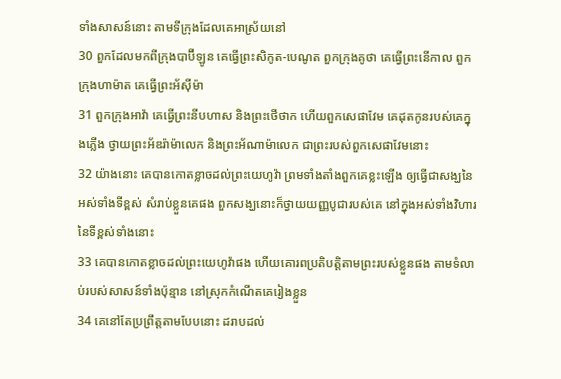ទាំងសាសន៍នោះ តាមទីក្រុងដែលគេអាស្រ័យនៅ
30 ពួកដែលមកពីក្រុងបាប៊ីឡូន គេធ្វើព្រះសិកូត-បេណូត ពួកក្រុងគូថា គេធ្វើព្រះនើកាល ពួកក្រុងហាម៉ាត គេធ្វើព្រះអ័ស៊ីម៉ា
31 ពួកក្រុងអាវ៉ា គេធ្វើព្រះនីបហាស និងព្រះថើថាក ហើយពួកសេផាវែម គេដុតកូនរបស់គេក្នុងភ្លើង ថ្វាយព្រះអ័ឌរ៉ាម៉ាលេក និងព្រះអ័ណាម៉ាលេក ជាព្រះរបស់ពួកសេផាវែមនោះ
32 យ៉ាងនោះ គេបានកោតខ្លាចដល់ព្រះយេហូវ៉ា ព្រមទាំងតាំងពួកគេខ្លះឡើង ឲ្យធ្វើជាសង្ឃនៃអស់ទាំងទីខ្ពស់ សំរាប់ខ្លួនគេផង ពួកសង្ឃនោះក៏ថ្វាយយញ្ញបូជារបស់គេ នៅក្នុងអស់ទាំងវិហារនៃទីខ្ពស់ទាំងនោះ
33 គេបានកោតខ្លាចដល់ព្រះយេហូវ៉ាផង ហើយគោរពប្រតិបត្តិតាមព្រះរបស់ខ្លួនផង តាមទំលាប់របស់សាសន៍ទាំងប៉ុន្មាន នៅស្រុកកំណើតគេរៀងខ្លួន
34 គេនៅតែប្រព្រឹត្តតាមបែបនោះ ដរាបដល់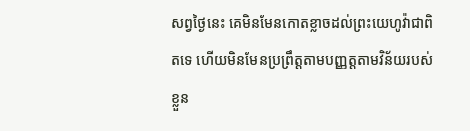សព្វថ្ងៃនេះ គេមិនមែនកោតខ្លាចដល់ព្រះយេហូវ៉ាជាពិតទេ ហើយមិនមែនប្រព្រឹត្តតាមបញ្ញត្តតាមវិន័យរបស់ខ្លួន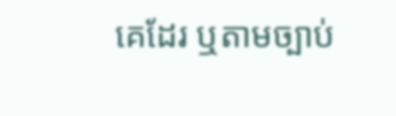គេដែរ ឬតាមច្បាប់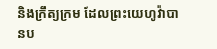និងក្រឹត្យក្រម ដែលព្រះយេហូវ៉ាបានប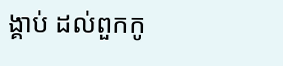ង្គាប់ ដល់ពួកកូ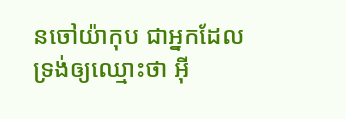នចៅយ៉ាកុប ជាអ្នកដែលទ្រង់ឲ្យឈ្មោះថា អ៊ី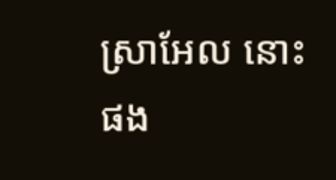ស្រាអែល នោះផង